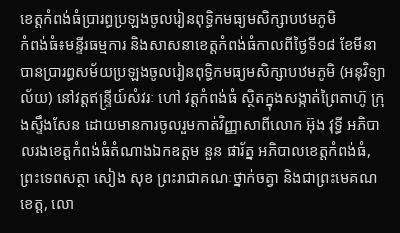ខេត្តកំពង់ធំប្រារព្ធប្រឡងចូលរៀនពុទ្ធិកមធ្យមសិក្សាបឋមភូមិ
កំពង់ធំ៖មន្ទីរធម្មការ និងសាសនាខេត្តកំពង់ធំកាលពីថ្ងៃទី១៨ ខែមីនា បានប្រារព្ធសម័យប្រឡងចូលរៀនពុទ្ធិកមធ្យមសិក្សាបឋមភូមិ (អនុវិទ្យាល័យ) នៅវត្តឥន្រ្ទីយ៍សំវរៈ ហៅ វត្តកំពង់ធំ ស្ថិតក្នុងសង្កាត់ព្រៃតាហ៊ូ ក្រុងស្ទឹងសែន ដោយមានការចូលរួមកាត់វិញ្ញាសាពីលោក អ៊ុង វុទ្ធី អភិបាលរងខេត្តកំពង់ធំតំណាងឯកឧត្តម នួន ផារ័ត្ន អភិបាលខេត្តកំពង់ធំ, ព្រះទេពសត្ថា សៀង សុខ ព្រះរាជាគណៈថ្នាក់ចត្វា និងជាព្រះមេគណខេត្ត, លោ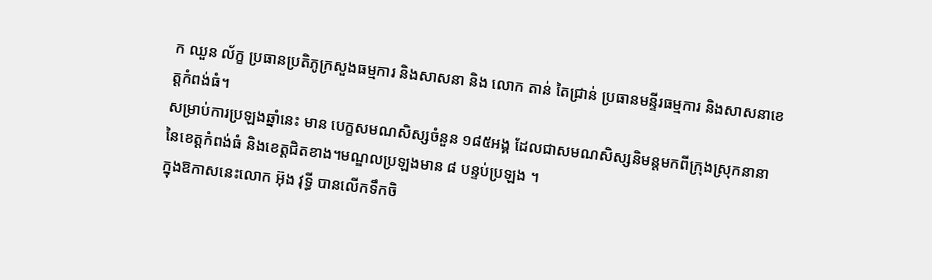ក ឈួន ល័ក្ខ ប្រធានប្រតិភូក្រសួងធម្មការ និងសាសនា និង លោក តាន់ តៃជ្រាន់ ប្រធានមន្ទីរធម្មការ និងសាសនាខេត្តកំពង់ធំ។
សម្រាប់ការប្រឡងឆ្នាំនេះ មាន បេក្ខសមណសិស្សចំនួន ១៨៥អង្គ ដែលជាសមណសិស្សនិមន្តមកពីក្រុងស្រុកនានានៃខេត្តកំពង់ធំ និងខេត្តជិតខាង។មណ្ឌលប្រឡងមាន ៨ បន្ទប់ប្រឡង ។
ក្នុងឱកាសនេះលោក អ៊ុង វុទ្ធី បានលើកទឹកចិ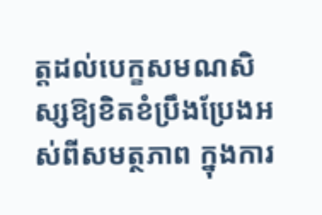ត្តដល់បេក្ខសមណសិស្សឱ្យខិតខំប្រឹងប្រែងអស់ពីសមត្ថភាព ក្នុងការ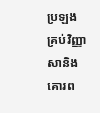ប្រឡងគ្រប់វិញ្ញាសានិងគោរព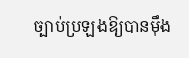ច្បាប់ប្រឡងឱ្យបានម៉ឹង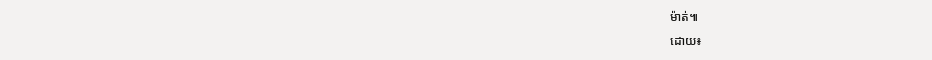ម៉ាត់៕
ដោយ៖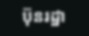ប៊ុនរដ្ឋា